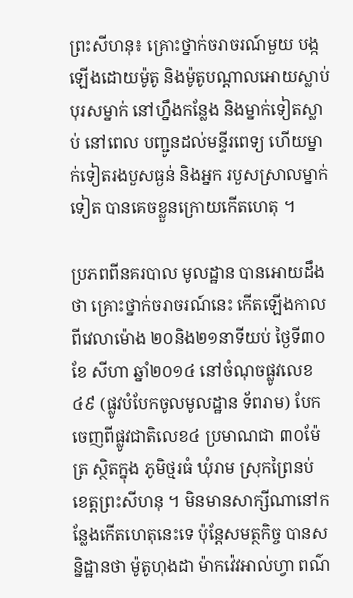ព្រះសីហនុ៖ គ្រោះថ្នាក់ចរាចរណ៍មួយ បង្កឡើងដោយម៉ូតូ និងម៉ូតូបណ្តាលអោយស្លាប់បុរសម្នាក់ នៅហ្នឹងកន្លែង និងម្នាក់ទៀតស្លាប់ នៅពេល បញ្ជូនដល់មន្ទីរពេទ្យ ហើយម្នាក់ទៀតរងបួសធ្ងន់ និងអ្នក របួសស្រាលម្នាក់ទៀត បានគេចខ្លួនក្រោយកើតហេតុ ។

ប្រភពពីនគរបាល មូលដ្ឋាន បានអោយដឹងថា គ្រោះថ្នាក់ចរាចរណ៍នេះ កើតឡើងកាលពីវេលាម៉ោង ២០និង២១នាទីយប់ ថ្ងៃទី៣០ ខែ សីហា ឆ្នាំ២០១៤ នៅចំណុចផ្លូវលេខ ៤៩ (ផ្លូវបំបែកចូលមូលដ្ឋាន ទ័ពរាម) បែកចេញពីផ្លូវជាតិលេខ៤ ប្រមាណជា ៣០ម៉ែត្រ ស្ថិតក្នុង ភូមិថ្មរធំ ឃុំរាម ស្រុកព្រៃនប់ ខេត្តព្រះសីហនុ ។ មិនមានសាក្សីណានៅកន្លែងកើតហេតុនេះទេ ប៉ុន្តែសមត្ថកិច្ច បានសន្និដ្ឋានថា ម៉ូតូហុងដា ម៉ាកវ៉េវអាល់ហ្វា ពណ៌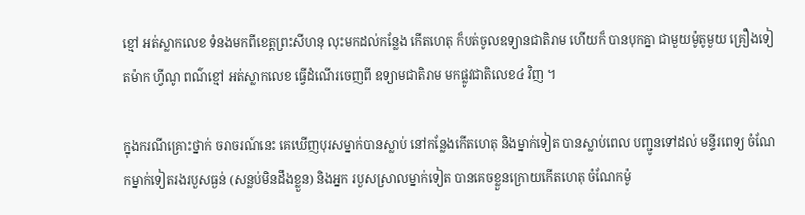ខ្មៅ អត់ស្លាកលេខ ទំនងមកពីខេត្តព្រះសីហនុ លុះមកដល់កន្លែង កើតហេតុ ក៏បត់ចូលឧទ្យានជាតិរាម ហើយក៏ បានបុកគ្នា ជាមួយម៉ូតូមួយ គ្រឿងទៀតម៉ាក ហ្វីណូ ពណ៌ខ្មៅ អត់ស្លាកលេខ ធ្វើដំណើរចេញពី ឧទ្យាមជាតិរាម មកផ្លូវជាតិលេខ៤ វិញ ។

ក្នុងករណីគ្រោះថ្នាក់ ចរាចរណ៍នេះ គេឃើញបុរសម្នាក់បានស្លាប់ នៅកន្លែងកើតហេតុ និងម្នាក់ទៀត បានស្លាប់ពេល បញ្ជូនទៅដល់ មន្ទីរពេទ្យ ចំណែកម្នាក់ទៀតរងរបួសធ្ងន់ (សន្លប់មិនដឹងខ្លួន) និងអ្នក របួសស្រាលម្នាក់ទៀត បានគេចខ្លួនក្រោយកើតហេតុ ចំណែកម៉ូ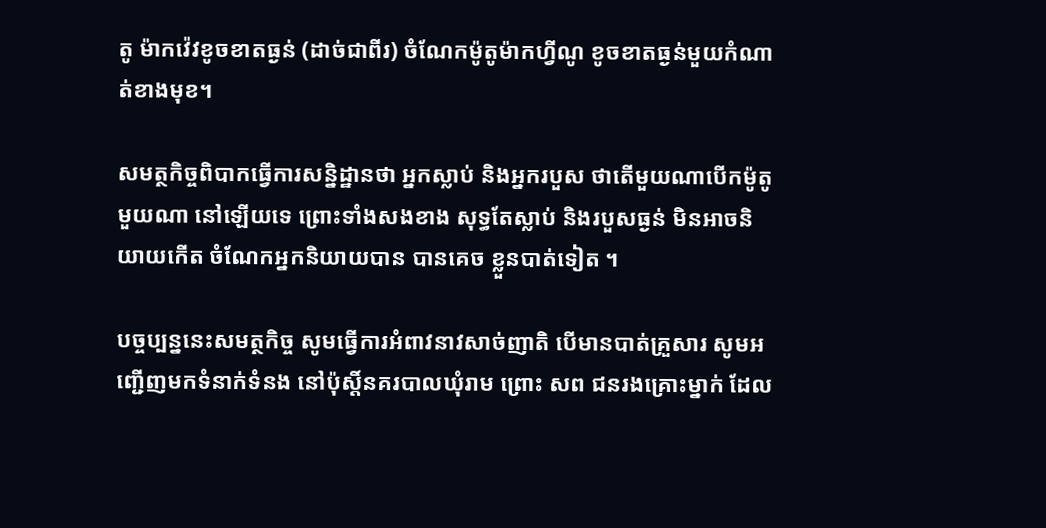តូ ម៉ាកវ៉េវខូចខាតធ្ងន់ (ដាច់ជាពីរ) ចំណែកម៉ូតូម៉ាកហ្វីណូ ខូចខាតធ្ងន់មួយកំណាត់ខាងមុខ។

សមត្ថកិច្ចពិបាកធ្វើការសន្និដ្ឋានថា អ្នកស្លាប់ និងអ្នករបួស ថាតើមួយណាបើកម៉ូតូមួយណា នៅឡើយទេ ព្រោះទាំងសងខាង សុទ្ធតែស្លាប់ និងរបួសធ្ងន់ មិនអាចនិយាយកើត ចំណែកអ្នកនិយាយបាន បានគេច ខ្លួនបាត់ទៀត ។

បច្ចប្បន្ននេះសមត្ថកិច្ច សូមធ្វើការអំពាវនាវសាច់ញាតិ បើមានបាត់គ្រួសារ សូមអញ្ជើញមកទំនាក់ទំនង នៅប៉ុស្តិ៍នគរបាលឃុំរាម ព្រោះ សព ជនរងគ្រោះម្នាក់ ដែល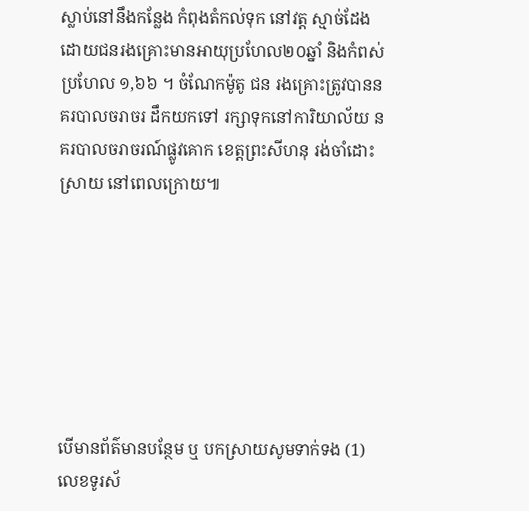ស្លាប់នៅនឹងកន្លែង កំពុងតំកល់ទុក នៅវត្ត ស្មាច់ដែង ដោយជនរងគ្រោះមានអាយុប្រហែល២០ឆ្នាំ និងកំពស់ ប្រហែល ១,៦៦ ។ ចំណែកម៉ូតូ ជន រងគ្រោះត្រូវបាននគរបាលចរាចរ ដឹកយកទៅ រក្សាទុកនៅការិយាល័យ នគរបាលចរាចរណ៍ផ្លូវគោក ខេត្តព្រះសីហនុ រង់ចាំដោះស្រាយ នៅពេលក្រោយ៕







បើមានព័ត៌មានបន្ថែម ឬ បកស្រាយសូមទាក់ទង (1) លេខទូរស័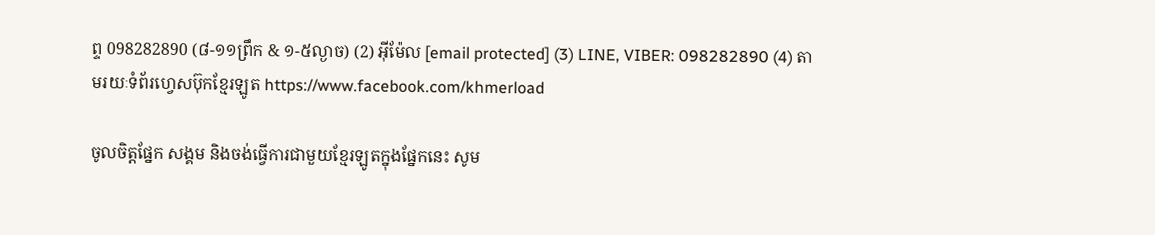ព្ទ 098282890 (៨-១១ព្រឹក & ១-៥ល្ងាច) (2) អ៊ីម៉ែល [email protected] (3) LINE, VIBER: 098282890 (4) តាមរយៈទំព័រហ្វេសប៊ុកខ្មែរឡូត https://www.facebook.com/khmerload

ចូលចិត្តផ្នែក សង្គម និងចង់ធ្វើការជាមួយខ្មែរឡូតក្នុងផ្នែកនេះ សូម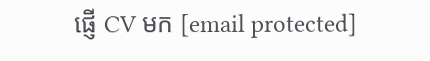ផ្ញើ CV មក [email protected]